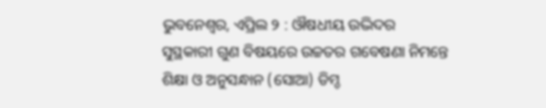ଭୁବନେଶ୍ୱର, ଏପ୍ରିଲ ୨ : ଔଷଧୀୟ ଉଦ୍ଭିଦର ସୁସ୍ଥକାରୀ ଗୁଣ ବିଷୟରେ ଉଚ୍ଚତର ଗବେଷଣା ନିମନ୍ତେ ଶିକ୍ଷା ଓ ଅନୁସନ୍ଧାନ (ସୋଆ) ଡିମ୍ଡ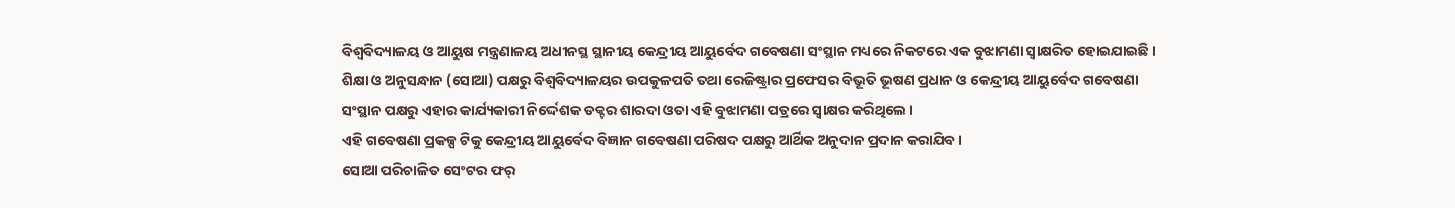ବିଶ୍ୱବିଦ୍ୟାଳୟ ଓ ଆୟୁଷ ମନ୍ତ୍ରଣାଳୟ ଅଧୀନସ୍ଥ ସ୍ଥାନୀୟ କେନ୍ଦ୍ରୀୟ ଆୟୁର୍ବେଦ ଗବେଷଣା ସଂସ୍ଥାନ ମଧ୍ୟରେ ନିକଟରେ ଏକ ବୁଝାମଣା ସ୍ୱାକ୍ଷରିତ ହୋଇଯାଇଛି ।
ଶିକ୍ଷା ଓ ଅନୁସନ୍ଧାନ (ସୋଆ) ପକ୍ଷରୁ ବିଶ୍ୱବିଦ୍ୟାଳୟର ଉପକୁଳପତି ତଥା ରେଜିଷ୍ଟ୍ରାର ପ୍ରଫେସର ବିଭୂତି ଭୂଷଣ ପ୍ରଧାନ ଓ କେନ୍ଦ୍ରୀୟ ଆୟୁର୍ବେଦ ଗବେଷଣା ସଂସ୍ଥାନ ପକ୍ଷରୁ ଏହାର କାର୍ଯ୍ୟକାରୀ ନିର୍ଦ୍ଦେଶକ ଡକ୍ଟର ଶାରଦା ଓତା ଏହି ବୁଝାମଣା ପତ୍ରରେ ସ୍ୱାକ୍ଷର କରିଥିଲେ ।
ଏହି ଗବେଷଣା ପ୍ରକଳ୍ପ ଟିକୁ କେନ୍ଦ୍ରୀୟ ଆୟୁର୍ବେଦ ବିଜ୍ଞାନ ଗବେଷଣା ପରିଷଦ ପକ୍ଷରୁ ଆର୍ଥିକ ଅନୁଦାନ ପ୍ରଦାନ କରାଯିବ ।
ସୋଆ ପରିଚାଳିତ ସେଂଟର ଫର୍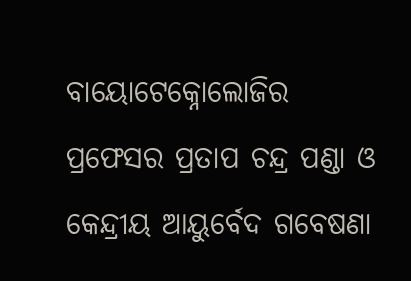ବାୟୋଟେକ୍ନୋଲୋଜିର ପ୍ରଫେସର ପ୍ରତାପ ଚନ୍ଦ୍ର ପଣ୍ଡା ଓ କେନ୍ଦ୍ରୀୟ ଆୟୁର୍ବେଦ ଗବେଷଣା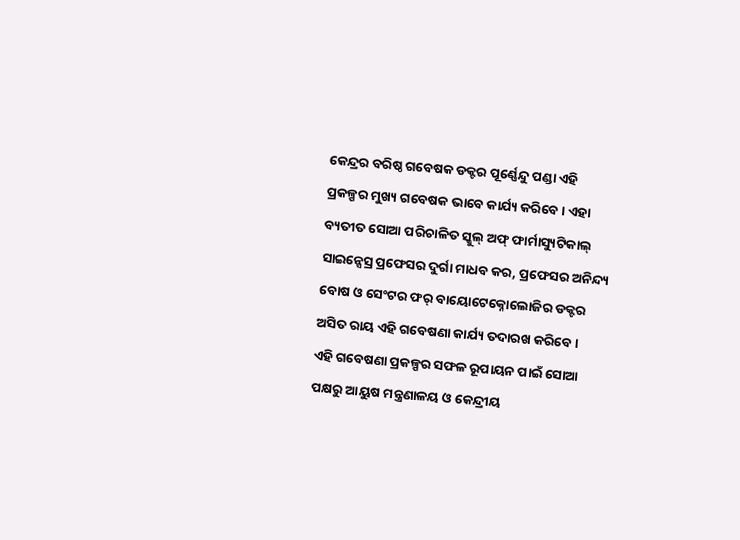କେନ୍ଦ୍ରର ବରିଷ୍ଠ ଗବେଷକ ଡକ୍ଟର ପୂର୍ଣ୍ଣେନ୍ଦୁ ପଣ୍ଡା ଏହି ପ୍ରକଳ୍ପର ମୁଖ୍ୟ ଗବେଷକ ଭାବେ କାର୍ଯ୍ୟ କରିବେ । ଏହା ବ୍ୟତୀତ ସୋଆ ପରିଚାଳିତ ସ୍କୁଲ୍ ଅଫ୍ ଫାର୍ମାସ୍ୟୁଟିକାଲ୍ ସାଇନ୍ସେସ୍ର ପ୍ରଫେସର ଦୁର୍ଗା ମାଧବ କର, ପ୍ରଫେସର ଅନିନ୍ଦ୍ୟ ବୋଷ ଓ ସେଂଟର ଫର୍ ବାୟୋଟେକ୍ନୋଲୋଜିର ଡକ୍ଟର ଅସିତ ରାୟ ଏହି ଗବେଷଣା କାର୍ଯ୍ୟ ତଦାରଖ କରିବେ ।
ଏହି ଗବେଷଣା ପ୍ରକଳ୍ପର ସଫଳ ରୂପାୟନ ପାଇଁ ସୋଆ ପକ୍ଷରୁ ଆୟୁଷ ମନ୍ତ୍ରଣାଳୟ ଓ କେନ୍ଦ୍ରୀୟ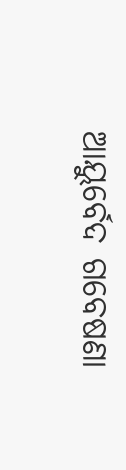ଆୟୁର୍ବେଦ ଗବେଷଣା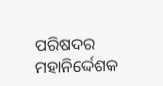ପରିଷଦର ମହାନିର୍ଦ୍ଦେଶକ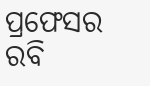ପ୍ରଫେସର ରବି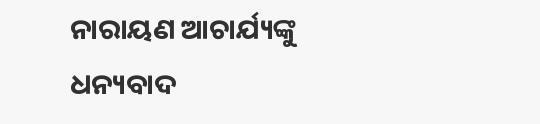ନାରାୟଣ ଆଚାର୍ଯ୍ୟଙ୍କୁ ଧନ୍ୟବାଦ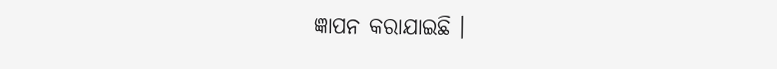ଜ୍ଞାପନ କରାଯାଇଛି ।